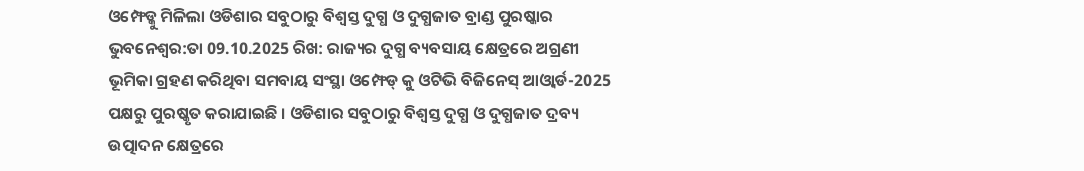ଓମ୍ଫେଡ୍କୁ ମିଳିଲା ଓଡିଶାର ସବୁଠାରୁ ବିଶ୍ୱସ୍ତ ଦୁଗ୍ଧ ଓ ଦୁଗ୍ଧଜାତ ବ୍ରାଣ୍ଡ ପୁରଷ୍କାର
ଭୁବନେଶ୍ୱର:ତା 09.10.2025 ରିଖ: ରାଜ୍ୟର ଦୁଗ୍ଧ ବ୍ୟବସାୟ କ୍ଷେତ୍ରରେ ଅଗ୍ରଣୀ ଭୂମିକା ଗ୍ରହଣ କରିଥିବା ସମବାୟ ସଂସ୍ଥା ଓମ୍ଫେଡ୍ କୁ ଓଟିଭି ବିଜିନେସ୍ ଆଓ୍ୱାର୍ଡ-2025 ପକ୍ଷରୁ ପୁରଷ୍କୃତ କରାଯାଇଛି । ଓଡିଶାର ସବୁଠାରୁ ବିଶ୍ୱସ୍ତ ଦୁଗ୍ଧ ଓ ଦୁଗ୍ଧଜାତ ଦ୍ରବ୍ୟ ଉତ୍ପାଦନ କ୍ଷେତ୍ରରେ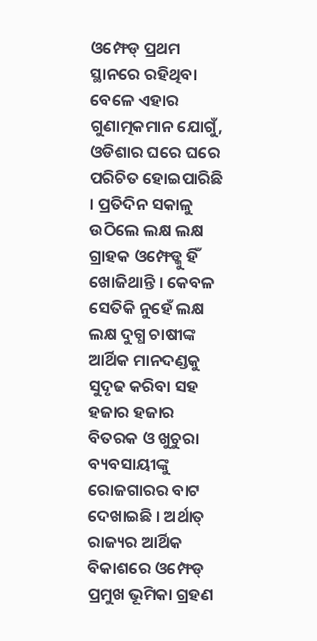ଓମ୍ଫେଡ୍ ପ୍ରଥମ ସ୍ଥାନରେ ରହିଥିବା ବେଳେ ଏହାର ଗୁଣାତ୍ମକମାନ ଯୋଗୁଁ, ଓଡିଶାର ଘରେ ଘରେ ପରିଚିତ ହୋଇପାରିଛି । ପ୍ରତିଦିନ ସକାଳୁ ଉଠିଲେ ଲକ୍ଷ ଲକ୍ଷ ଗ୍ରାହକ ଓମ୍ଫେଡ୍କୁ ହିଁ ଖୋଜିଥାନ୍ତି । କେବଳ ସେତିକି ନୁହେଁ ଲକ୍ଷ ଲକ୍ଷ ଦୁଗ୍ଧ ଚାଷୀଙ୍କ ଆର୍ଥିକ ମାନଦଣ୍ଡକୁ ସୁଦୃଢ କରିବା ସହ ହଜାର ହଜାର ବିତରକ ଓ ଖୁଚୁରା ବ୍ୟବସାୟୀଙ୍କୁ ରୋଜଗାରର ବାଟ ଦେଖାଇଛି । ଅର୍ଥାତ୍ ରାଜ୍ୟର ଆର୍ଥିକ ବିକାଶରେ ଓମ୍ଫେଡ୍ ପ୍ରମୁଖ ଭୂମିକା ଗ୍ରହଣ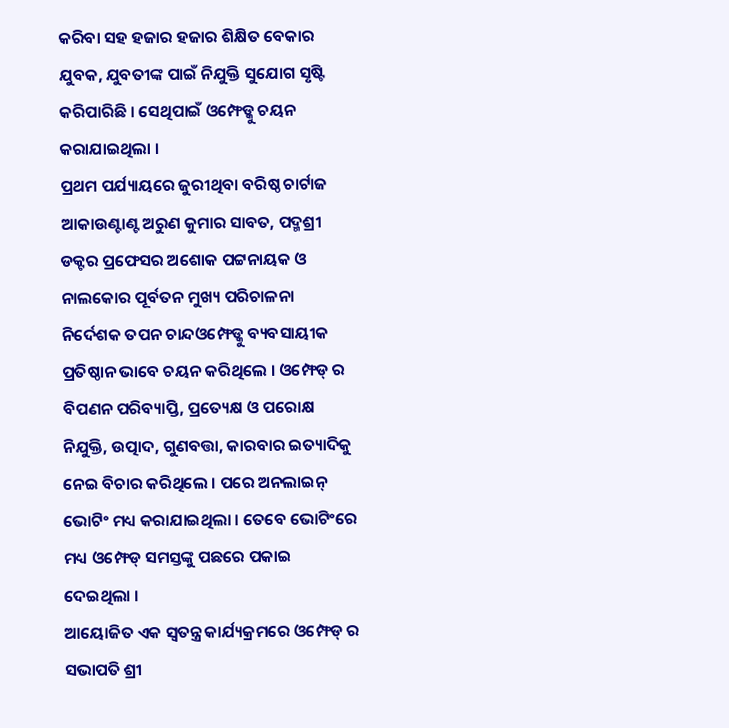କରିବା ସହ ହଜାର ହଜାର ଶିକ୍ଷିତ ବେକାର ଯୁବକ, ଯୁବତୀଙ୍କ ପାଇଁ ନିଯୁକ୍ତି ସୁଯୋଗ ସୃଷ୍ଟି କରିପାରିଛି । ସେଥିପାଇଁ ଓମ୍ଫେଡ୍କୁ ଚୟନ କରାଯାଇଥିଲା ।
ପ୍ରଥମ ପର୍ଯ୍ୟାୟରେ ଜୁରୀଥିବା ବରିଷ୍ଠ ଚାର୍ଟାଜ ଆକାଉଣ୍ଟାଣ୍ଟ ଅରୁଣ କୁମାର ସାବତ, ପଦ୍ମଶ୍ରୀ ଡକ୍ଟର ପ୍ରଫେସର ଅଶୋକ ପଟ୍ଟନାୟକ ଓ ନାଲକୋର ପୂର୍ବତନ ମୁଖ୍ୟ ପରିଚାଳନା ନିର୍ଦେଶକ ତପନ ଚାନ୍ଦଓମ୍ଫେଡ୍କୁ ବ୍ୟବସାୟୀକ ପ୍ରତିଷ୍ଠାନ ଭାବେ ଚୟନ କରିଥିଲେ । ଓମ୍ଫେଡ୍ ର ବିପଣନ ପରିବ୍ୟାପ୍ତି, ପ୍ରତ୍ୟେକ୍ଷ ଓ ପରୋକ୍ଷ ନିଯୁକ୍ତି, ଉତ୍ପାଦ, ଗୁଣବତ୍ତା, କାରବାର ଇତ୍ୟାଦିକୁ ନେଇ ବିଚାର କରିଥିଲେ । ପରେ ଅନଲାଇନ୍ ଭୋଟିଂ ମଧ୍ୟ କରାଯାଇଥିଲା । ତେବେ ଭୋଟିଂରେ ମଧ୍ୟ ଓମ୍ଫେଡ୍ ସମସ୍ତଙ୍କୁ ପଛରେ ପକାଇ ଦେଇଥିଲା ।
ଆୟୋଜିତ ଏକ ସ୍ୱତନ୍ତ୍ର କାର୍ଯ୍ୟକ୍ରମରେ ଓମ୍ଫେଡ୍ ର ସଭାପତି ଶ୍ରୀ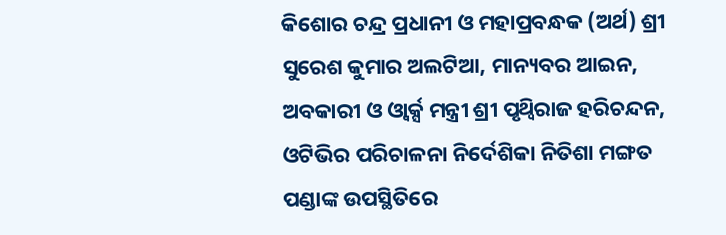କିଶୋର ଚନ୍ଦ୍ର ପ୍ରଧାନୀ ଓ ମହାପ୍ରବନ୍ଧକ (ଅର୍ଥ) ଶ୍ରୀ ସୁରେଶ କୁମାର ଅଲଟିଆ, ମାନ୍ୟବର ଆଇନ, ଅବକାରୀ ଓ ଓ୍ୱାର୍କ୍ସ ମନ୍ତ୍ରୀ ଶ୍ରୀ ପୃଥ୍ୱିରାଜ ହରିଚନ୍ଦନ, ଓଟିଭିର ପରିଚାଳନା ନିର୍ଦେଶିକା ନିତିଶା ମଙ୍ଗତ ପଣ୍ଡାଙ୍କ ଉପସ୍ଥିତିରେ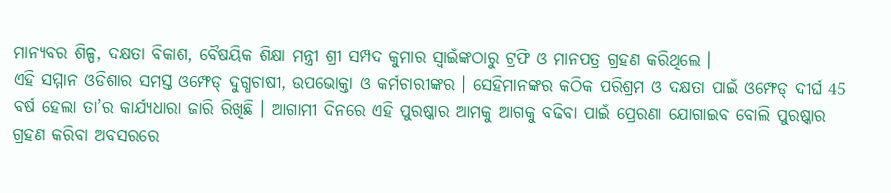ମାନ୍ୟବର ଶିଳ୍ପ, ଦକ୍ଷତା ବିକାଶ, ବୈଷୟିକ ଶିକ୍ଷା ମନ୍ତ୍ରୀ ଶ୍ରୀ ସମ୍ପଦ କୁମାର ସ୍ୱାଇଁଙ୍କଠାରୁ ଟ୍ରଫି ଓ ମାନପତ୍ର ଗ୍ରହଣ କରିଥିଲେ ।
ଏହି ସମ୍ମାନ ଓଡିଶାର ସମସ୍ତ ଓମ୍ଫେଡ୍ ଦୁଗ୍ଧଚାଷୀ, ଉପଭୋକ୍ତା ଓ କର୍ମଚାରୀଙ୍କର । ସେହିମାନଙ୍କର କଠିକ ପରିଶ୍ରମ ଓ ଦକ୍ଷତା ପାଇଁ ଓମ୍ଫେଡ୍ ଦୀର୍ଘ 45 ବର୍ଷ ହେଲା ତା’ର କାର୍ଯ୍ୟଧାରା ଜାରି ରିଖିଛି । ଆଗାମୀ ଦିନରେ ଏହି ପୁରଷ୍କାର ଆମକୁ ଆଗକୁ ବଢିବା ପାଇଁ ପ୍ରେରଣା ଯୋଗାଇବ ବୋଲି ପୁରଷ୍କାର ଗ୍ରହଣ କରିବା ଅବସରରେ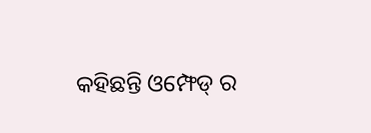କହିଛନ୍ତି ଓମ୍ଫେଡ୍ ର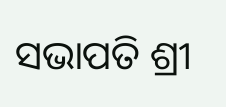ସଭାପତି ଶ୍ରୀ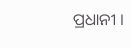ପ୍ରଧାନୀ ।